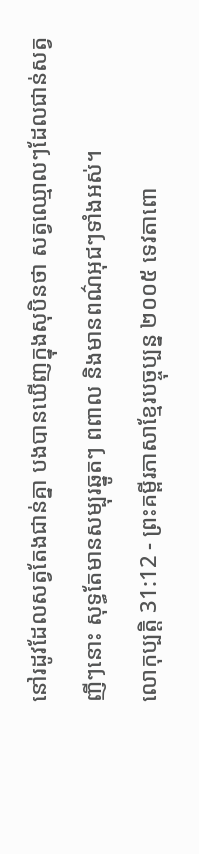នៅរដូវដែលសត្វតែងជាន់គ្នា បងបានឃើញក្នុងសុបិនថា សត្វឈ្មោលៗដែលជាន់សត្វញីៗនោះ សុទ្ធតែមានសម្បុរឆ្នូតៗ ពពាល និងមានពណ៌អុជៗទាំងអស់។
លោកុប្បត្តិ 31:12 - ព្រះគម្ពីរភាសាខ្មែរបច្ចុប្បន្ន ២០០៥ ទេវតាពោ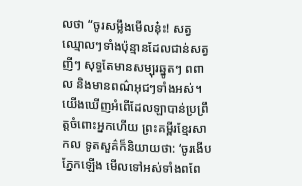លថា “ចូរសម្លឹងមើលនុ៎ះ! សត្វឈ្មោលៗទាំងប៉ុន្មានដែលជាន់សត្វញីៗ សុទ្ធតែមានសម្បុរឆ្នូតៗ ពពាល និងមានពណ៌អុជៗទាំងអស់។ យើងឃើញអំពើដែលឡាបាន់ប្រព្រឹត្តចំពោះអ្នកហើយ ព្រះគម្ពីរខ្មែរសាកល ទូតសួគ៌ក៏និយាយថា: ‘ចូរងើបភ្នែកឡើង មើលទៅអស់ទាំងពពែ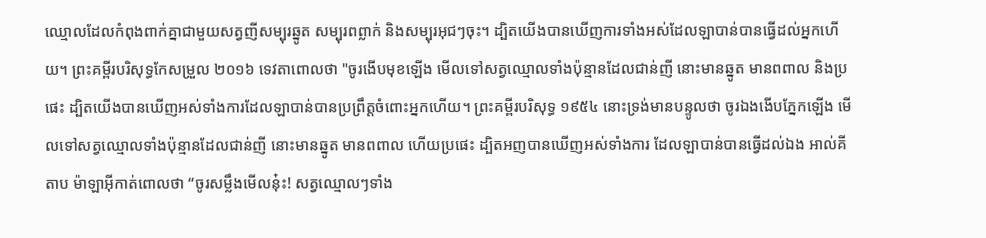ឈ្មោលដែលកំពុងពាក់គ្នាជាមួយសត្វញីសម្បុរឆ្នូត សម្បុរពព្លាក់ និងសម្បុរអុជៗចុះ។ ដ្បិតយើងបានឃើញការទាំងអស់ដែលឡាបាន់បានធ្វើដល់អ្នកហើយ។ ព្រះគម្ពីរបរិសុទ្ធកែសម្រួល ២០១៦ ទេវតាពោលថា "ចូរងើបមុខឡើង មើលទៅសត្វឈ្មោលទាំងប៉ុន្មានដែលជាន់ញី នោះមានឆ្នូត មានពពាល និងប្រផេះ ដ្បិតយើងបានឃើញអស់ទាំងការដែលឡាបាន់បានប្រព្រឹត្តចំពោះអ្នកហើយ។ ព្រះគម្ពីរបរិសុទ្ធ ១៩៥៤ នោះទ្រង់មានបន្ទូលថា ចូរឯងងើបភ្នែកឡើង មើលទៅសត្វឈ្មោលទាំងប៉ុន្មានដែលជាន់ញី នោះមានឆ្នូត មានពពាល ហើយប្រផេះ ដ្បិតអញបានឃើញអស់ទាំងការ ដែលឡាបាន់បានធ្វើដល់ឯង អាល់គីតាប ម៉ាឡាអ៊ីកាត់ពោលថា “ចូរសម្លឹងមើលនុ៎ះ! សត្វឈ្មោលៗទាំង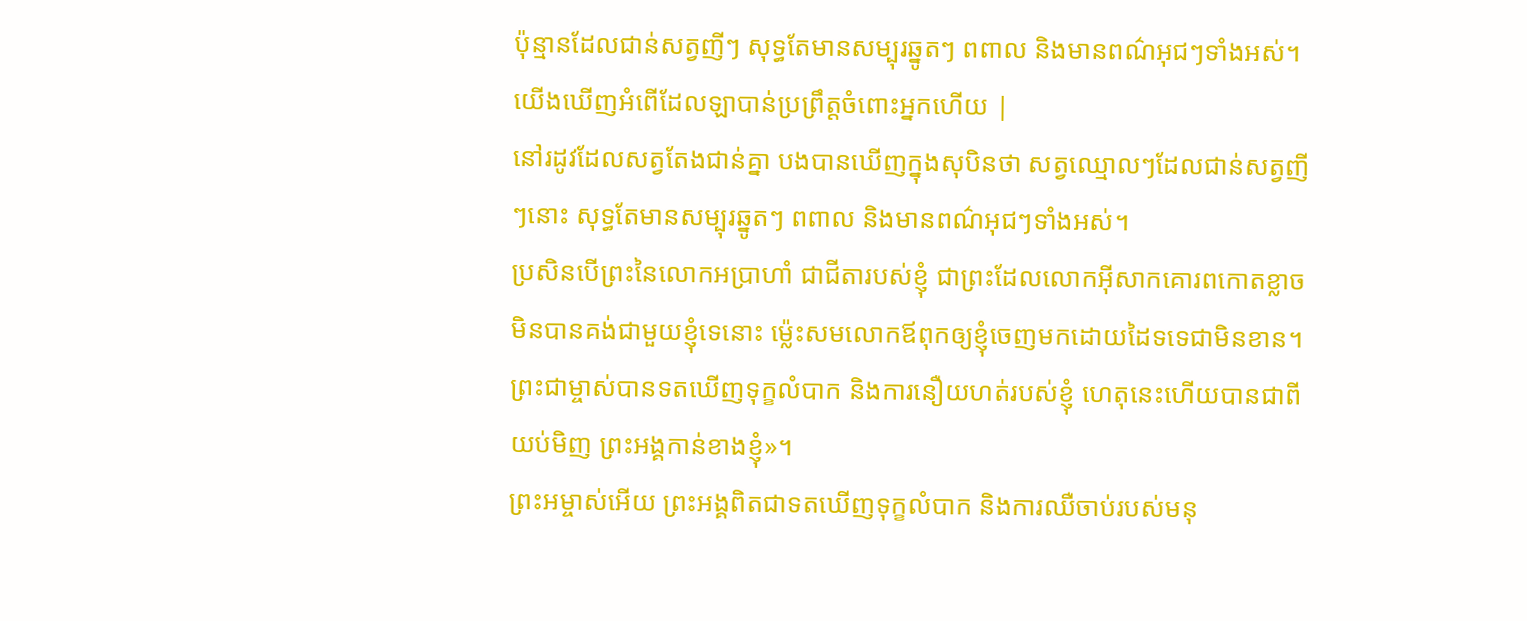ប៉ុន្មានដែលជាន់សត្វញីៗ សុទ្ធតែមានសម្បុរឆ្នូតៗ ពពាល និងមានពណ៌អុជៗទាំងអស់។ យើងឃើញអំពើដែលឡាបាន់ប្រព្រឹត្តចំពោះអ្នកហើយ |
នៅរដូវដែលសត្វតែងជាន់គ្នា បងបានឃើញក្នុងសុបិនថា សត្វឈ្មោលៗដែលជាន់សត្វញីៗនោះ សុទ្ធតែមានសម្បុរឆ្នូតៗ ពពាល និងមានពណ៌អុជៗទាំងអស់។
ប្រសិនបើព្រះនៃលោកអប្រាហាំ ជាជីតារបស់ខ្ញុំ ជាព្រះដែលលោកអ៊ីសាកគោរពកោតខ្លាច មិនបានគង់ជាមួយខ្ញុំទេនោះ ម៉្លេះសមលោកឪពុកឲ្យខ្ញុំចេញមកដោយដៃទទេជាមិនខាន។ ព្រះជាម្ចាស់បានទតឃើញទុក្ខលំបាក និងការនឿយហត់របស់ខ្ញុំ ហេតុនេះហើយបានជាពីយប់មិញ ព្រះអង្គកាន់ខាងខ្ញុំ»។
ព្រះអម្ចាស់អើយ ព្រះអង្គពិតជាទតឃើញទុក្ខលំបាក និងការឈឺចាប់របស់មនុ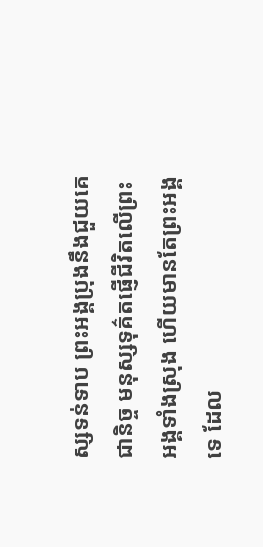ស្សទន់ទាប ព្រះអង្គប្រុងនឹងជួយគេជានិច្ច មនុស្សទុគ៌តផ្ញើជីវិតលើព្រះអង្គទាំងស្រុង ហើយមានតែព្រះអង្គទេ ដែល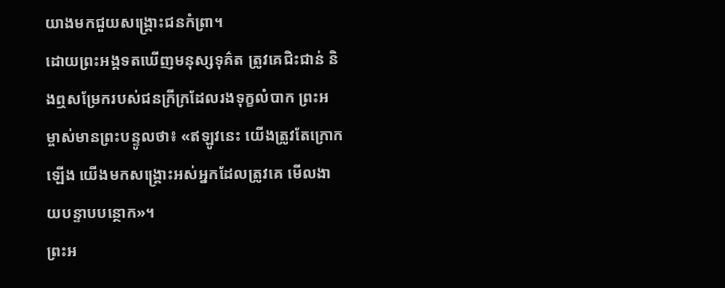យាងមកជួយសង្គ្រោះជនកំព្រា។
ដោយព្រះអង្គទតឃើញមនុស្សទុគ៌ត ត្រូវគេជិះជាន់ និងឮសម្រែករបស់ជនក្រីក្រដែលរងទុក្ខលំបាក ព្រះអម្ចាស់មានព្រះបន្ទូលថា៖ «ឥឡូវនេះ យើងត្រូវតែក្រោកឡើង យើងមកសង្គ្រោះអស់អ្នកដែលត្រូវគេ មើលងាយបន្ទាបបន្ថោក»។
ព្រះអ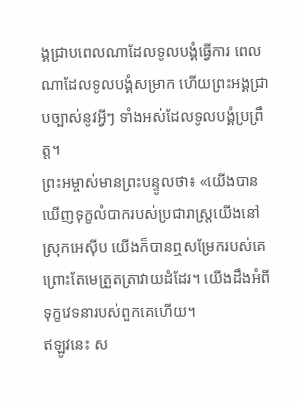ង្គជ្រាបពេលណាដែលទូលបង្គំធ្វើការ ពេលណាដែលទូលបង្គំសម្រាក ហើយព្រះអង្គជ្រាបច្បាស់នូវអ្វីៗ ទាំងអស់ដែលទូលបង្គំប្រព្រឹត្ត។
ព្រះអម្ចាស់មានព្រះបន្ទូលថា៖ «យើងបានឃើញទុក្ខលំបាករបស់ប្រជារាស្ត្រយើងនៅស្រុកអេស៊ីប យើងក៏បានឮសម្រែករបស់គេ ព្រោះតែមេត្រួតត្រាវាយដំដែរ។ យើងដឹងអំពីទុក្ខវេទនារបស់ពួកគេហើយ។
ឥឡូវនេះ ស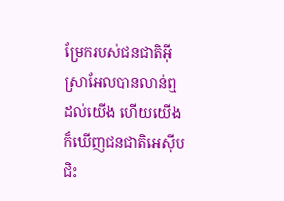ម្រែករបស់ជនជាតិអ៊ីស្រាអែលបានលាន់ឮដល់យើង ហើយយើងក៏ឃើញជនជាតិអេស៊ីបជិះ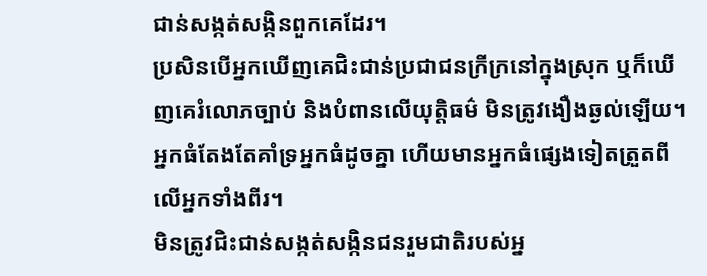ជាន់សង្កត់សង្កិនពួកគេដែរ។
ប្រសិនបើអ្នកឃើញគេជិះជាន់ប្រជាជនក្រីក្រនៅក្នុងស្រុក ឬក៏ឃើញគេរំលោភច្បាប់ និងបំពានលើយុត្តិធម៌ មិនត្រូវងឿងឆ្ងល់ឡើយ។ អ្នកធំតែងតែគាំទ្រអ្នកធំដូចគ្នា ហើយមានអ្នកធំផ្សេងទៀតត្រួតពីលើអ្នកទាំងពីរ។
មិនត្រូវជិះជាន់សង្កត់សង្កិនជនរួមជាតិរបស់អ្ន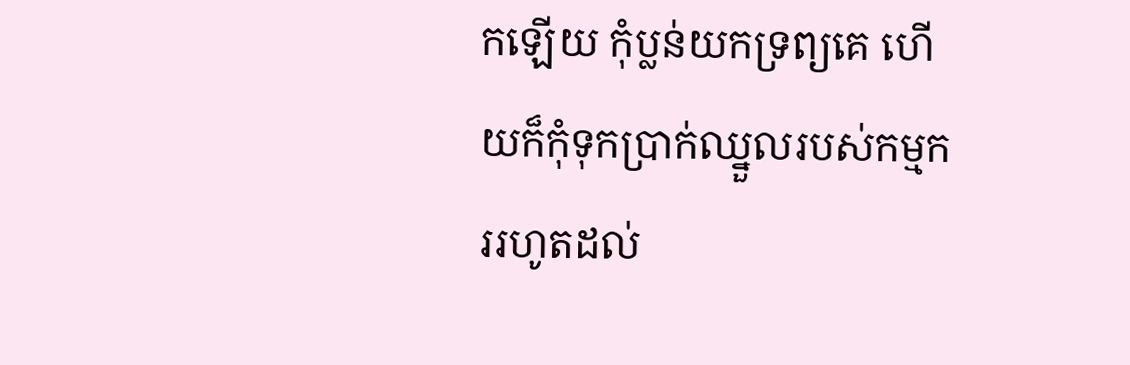កឡើយ កុំប្លន់យកទ្រព្យគេ ហើយក៏កុំទុកប្រាក់ឈ្នួលរបស់កម្មកររហូតដល់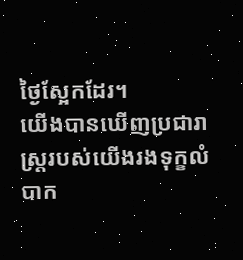ថ្ងៃស្អែកដែរ។
យើងបានឃើញប្រជារាស្ដ្ររបស់យើងរងទុក្ខលំបាក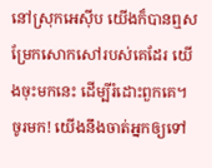នៅស្រុកអេស៊ីប យើងក៏បានឮសម្រែកសោកសៅរបស់គេដែរ យើងចុះមកនេះ ដើម្បីរំដោះពួកគេ។ ចូរមក! យើងនឹងចាត់អ្នកឲ្យទៅ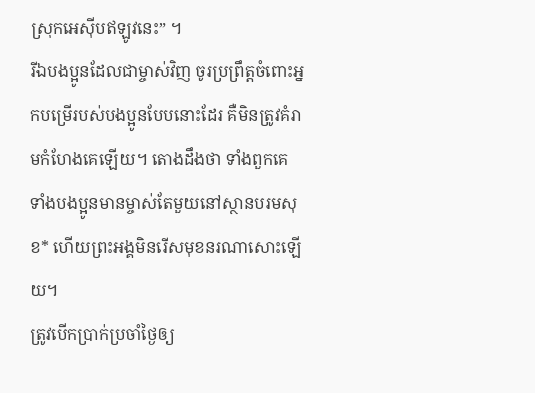ស្រុកអេស៊ីបឥឡូវនេះ” ។
រីឯបងប្អូនដែលជាម្ចាស់វិញ ចូរប្រព្រឹត្តចំពោះអ្នកបម្រើរបស់បងប្អូនបែបនោះដែរ គឺមិនត្រូវគំរាមកំហែងគេឡើយ។ តោងដឹងថា ទាំងពួកគេ ទាំងបងប្អូនមានម្ចាស់តែមួយនៅស្ថានបរមសុខ* ហើយព្រះអង្គមិនរើសមុខនរណាសោះឡើយ។
ត្រូវបើកប្រាក់ប្រចាំថ្ងៃឲ្យ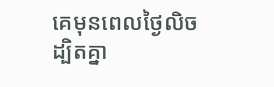គេមុនពេលថ្ងៃលិច ដ្បិតគ្នា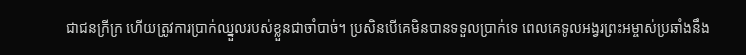ជាជនក្រីក្រ ហើយត្រូវការប្រាក់ឈ្នួលរបស់ខ្លួនជាចាំបាច់។ ប្រសិនបើគេមិនបានទទួលប្រាក់ទេ ពេលគេទូលអង្វរព្រះអម្ចាស់ប្រឆាំងនឹង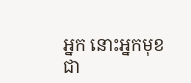អ្នក នោះអ្នកមុខជា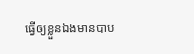ធ្វើឲ្យខ្លួនឯងមានបាប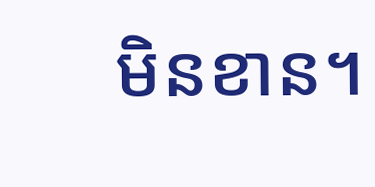មិនខាន។